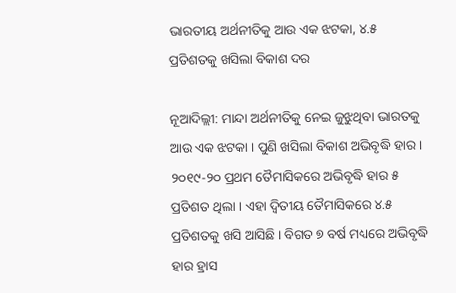ଭାରତୀୟ ଅର୍ଥନୀତିକୁ ଆଉ ଏକ ଝଟକା, ୪.୫ ପ୍ରତିଶତକୁ ଖସିଲା ବିକାଶ ଦର

ନୂଆଦିଲ୍ଲୀ: ମାନ୍ଦା ଅର୍ଥନୀତିକୁ ନେଇ ଜୁଝୁଥିବା ଭାରତକୁ ଆଉ ଏକ ଝଟକା । ପୁଣି ଖସିଲା ବିକାଶ ଅଭିବୃଦ୍ଧି ହାର । ୨୦୧୯-୨୦ ପ୍ରଥମ ତୈମାସିକରେ ଅଭିବୃଦ୍ଧି ହାର ୫ ପ୍ରତିଶତ ଥିଲା । ଏହା ଦ୍ୱିତୀୟ ତୈମାସିକରେ ୪.୫ ପ୍ରତିଶତକୁ ଖସି ଆସିଛି । ବିଗତ ୭ ବର୍ଷ ମଧ୍ୟରେ ଅଭିବୃଦ୍ଧି ହାର ହ୍ରାସ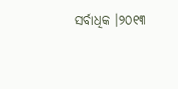ସର୍ବାଧିକ ।୨୦୧୩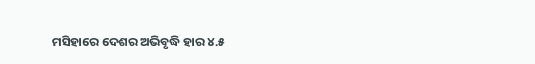ମସିହାରେ ଦେଶର ଅଭିବୃଦ୍ଧି ହାର ୪.୫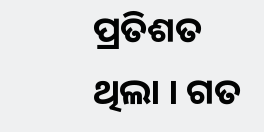ପ୍ରତିଶତ ଥିଲା । ଗତ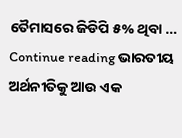ତୈମାସରେ ଜିଡିପି ୫% ଥିବା … Continue reading ଭାରତୀୟ ଅର୍ଥନୀତିକୁ ଆଉ ଏକ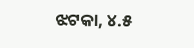ଝଟକା, ୪.୫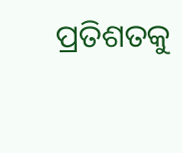ପ୍ରତିଶତକୁ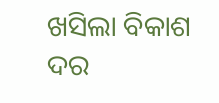ଖସିଲା ବିକାଶ ଦର